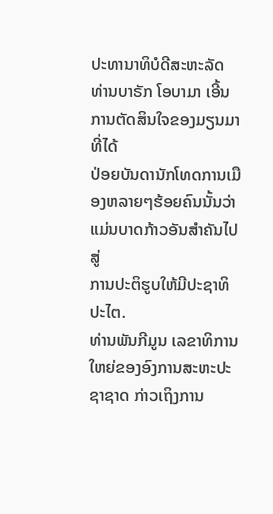ປະທານາທິບໍດີສະຫະລັດ ທ່ານບາຣັກ ໂອບາມາ ເອີ້ນການຕັດສິນໃຈຂອງມຽນມາທີ່ໄດ້
ປ່ອຍບັນດານັກໂທດການເມືອງຫລາຍໆຮ້ອຍຄົນນັ້ນວ່າ ແມ່ນບາດກ້າວອັນສໍາຄັນໄປສູ່
ການປະຕິຮູບໃຫ້ມີປະຊາທິປະໄຕ.
ທ່ານພັນກີມູນ ເລຂາທິການໃຫຍ່ຂອງອົງການສະຫະປະຊາຊາດ ກ່າວເຖິງການ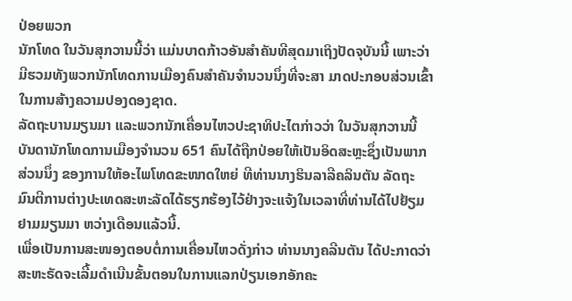ປ່ອຍພວກ
ນັກໂທດ ໃນວັນສຸກວານນີ້ວ່າ ແມ່ນບາດກ້າວອັນສໍາຄັນທີສຸດມາເຖິງປັດຈຸບັນນີ້ ເພາະວ່າ
ມີຮວມທັງພວກນັກໂທດການເມືອງຄົນສໍາຄັນຈຳນວນນຶ່ງທີ່ຈະສາ ມາດປະກອບສ່ວນເຂົ້າ
ໃນການສ້າງຄວາມປອງດອງຊາດ.
ລັດຖະບານມຽນມາ ແລະພວກນັກເຄື່ອນໄຫວປະຊາທິປະໄຕກ່າວວ່າ ໃນວັນສຸກວານນີ້
ບັນດານັກໂທດການເມືອງຈໍານວນ 651 ຄົນໄດ້ຖືກປ່ອຍໃຫ້ເປັນອິດສະຫຼະຊຶ່ງເປັນພາກ
ສ່ວນນຶ່ງ ຂອງການໃຫ້ອະໄພໂທດຂະໜາດໃຫຍ່ ທີທ່ານນາງຮິນລາລີຄລິນຕັນ ລັດຖະ
ມົນຕີການຕ່າງປະເທດສະຫະລັດໄດ້ຮຽກຮ້ອງໄວ້ຢ່າງຈະແຈ້ງໃນເວລາທີ່ທ່ານໄດ້ໄປຢ້ຽມ
ຢາມມຽນມາ ຫວ່າງເດືອນແລ້ວນີ້.
ເພື່ອເປັນການສະໜອງຕອບຕໍ່ການເຄື່ອນໄຫວດັ່ງກ່າວ ທ່ານນາງຄລີນຕັນ ໄດ້ປະກາດວ່າ
ສະຫະຣັດຈະເລີ້ມດໍາເນີນຂັ້ນຕອນໃນການແລກປ່ຽນເອກອັກຄະ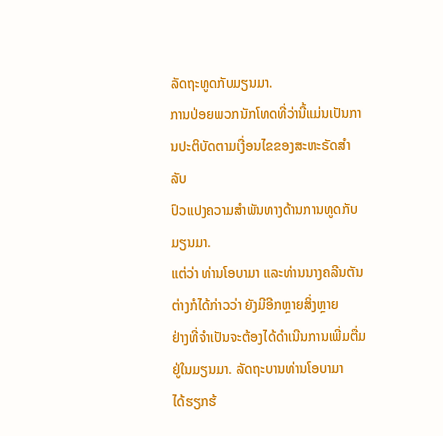ລັດຖະທູດກັບມຽນມາ.
ການປ່ອຍພວກນັກໂທດທີ່ວ່ານີ້ແມ່ນເປັນການປະຕິບັດຕາມເງື່ອນໄຂຂອງສະຫະຣັດສຳລັບ
ປົວແປງຄວາມສຳພັນທາງດ້ານການທູດກັບມຽນມາ.
ແຕ່ວ່າ ທ່ານໂອບາມາ ແລະທ່ານນາງຄລີນຕັນ ຕ່າງກໍໄດ້ກ່າວວ່າ ຍັງມີອີກຫຼາຍສິ່ງຫຼາຍ
ຢ່າງທີ່ຈຳເປັນຈະຕ້ອງໄດ້ດຳເນີນການເພີ່ມຕື່ມຢູ່ໃນມຽນມາ. ລັດຖະບານທ່ານໂອບາມາ
ໄດ້ຮຽກຮ້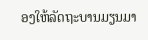ອງໃຫ້ລັດຖະບານມຽນມາ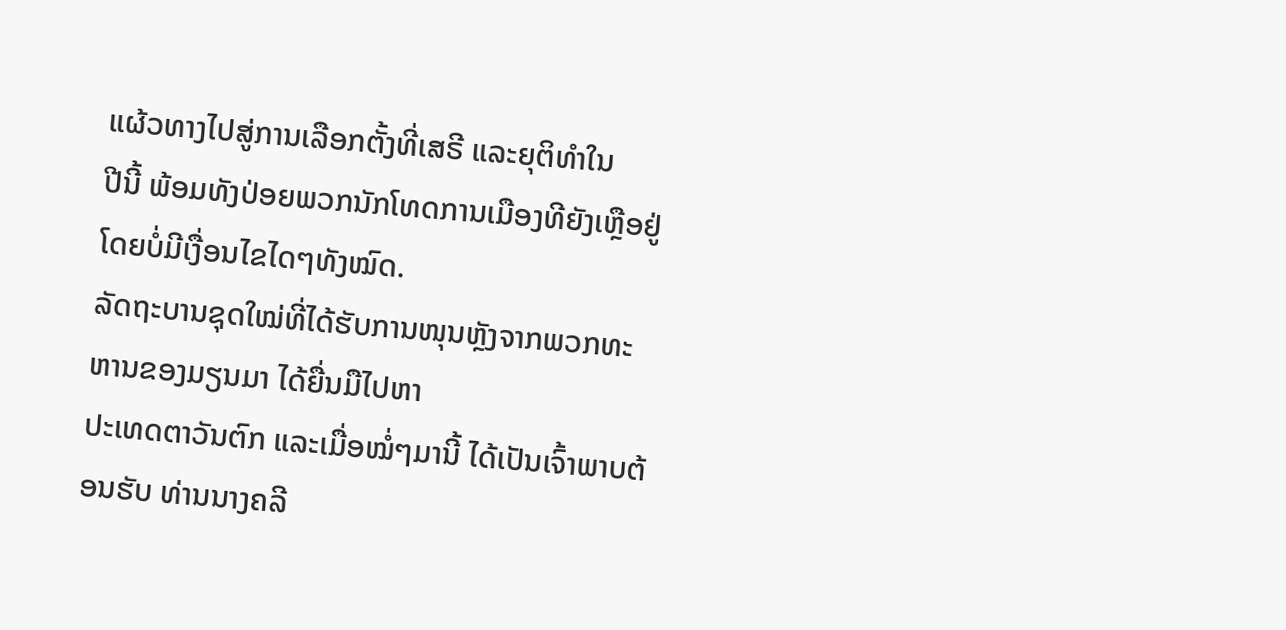ແຜ້ວທາງໄປສູ່ການເລືອກຕັ້ງທີ່ເສຣີ ແລະຍຸຕິທຳໃນ
ປີນີ້ ພ້ອມທັງປ່ອຍພວກນັກໂທດການເມືອງທີຍັງເຫຼືອຢູ່ ໂດຍບໍ່ມີເງື່ອນໄຂໄດໆທັງໝົດ.
ລັດຖະບານຊຸດໃໝ່ທີ່ໄດ້ຮັບການໜຸນຫຼັງຈາກພວກທະຫານຂອງມຽນມາ ໄດ້ຍື່ນມືໄປຫາ
ປະເທດຕາວັນຕົກ ແລະເມື່ອໝໍ່ໆມານີ້ ໄດ້ເປັນເຈົ້າພາບຕ້ອນຮັບ ທ່ານນາງຄລີ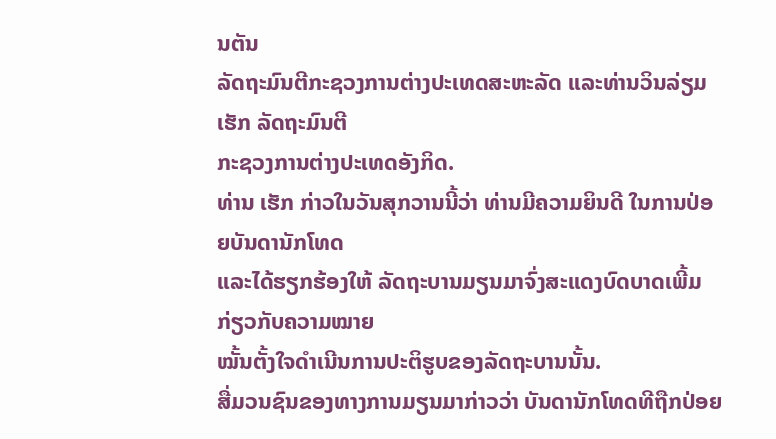ນຕັນ
ລັດຖະມົນຕີກະຊວງການຕ່າງປະເທດສະຫະລັດ ແລະທ່ານວິນລ່ຽມ ເຮັກ ລັດຖະມົນຕີ
ກະຊວງການຕ່າງປະເທດອັງກິດ.
ທ່ານ ເຮັກ ກ່າວໃນວັນສຸກວານນີ້ວ່າ ທ່ານມີຄວາມຍິນດີ ໃນການປ່ອຍບັນດານັກໂທດ
ແລະໄດ້ຮຽກຮ້ອງໃຫ້ ລັດຖະບານມຽນມາຈົ່ງສະແດງບົດບາດເພີ້ມ ກ່ຽວກັບຄວາມໝາຍ
ໝັ້ນຕັ້ງໃຈດຳເນີນການປະຕິຮູບຂອງລັດຖະບານນັ້ນ.
ສື່ມວນຊົນຂອງທາງການມຽນມາກ່າວວ່າ ບັນດານັກໂທດທີຖືກປ່ອຍ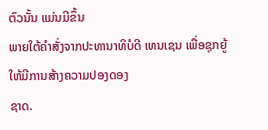ຕົວນັ້ນ ແມ່ນມີຂຶ້ນ
ພາຍໃຕ້ຄຳສັ່ງຈາກປະທານາທິບໍດີ ເທນເຊນ ເພື່ອຊຸກຍູ້ໃຫ້ມີການສ້າງຄວາມປອງດອງ
ຊາດ.